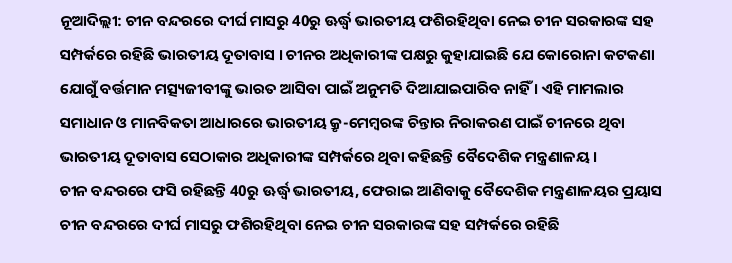ନୂଆଦିଲ୍ଲୀ: ଚୀନ ବନ୍ଦରରେ ଦୀର୍ଘ ମାସରୁ 40ରୁ ଊର୍ଦ୍ଧ୍ବ ଭାରତୀୟ ଫଶିରହିଥିବା ନେଇ ଚୀନ ସରକାରଙ୍କ ସହ ସମ୍ପର୍କରେ ରହିଛି ଭାରତୀୟ ଦୂତାବାସ । ଚୀନର ଅଧିକାରୀଙ୍କ ପକ୍ଷରୁ କୁହାଯାଇଛି ଯେ କୋରୋନା କଟକଣା ଯୋଗୁଁ ବର୍ତ୍ତମାନ ମତ୍ସ୍ୟଜୀବୀଙ୍କୁ ଭାରତ ଆସିବା ପାଇଁ ଅନୁମତି ଦିଆଯାଇପାରିବ ନାହିଁ । ଏହି ମାମଲାର ସମାଧାନ ଓ ମାନବିକତା ଆଧାରରେ ଭାରତୀୟ କ୍ରୃ-ମେମ୍ବରଙ୍କ ଚିନ୍ତାର ନିରାକରଣ ପାଇଁ ଚୀନରେ ଥିବା ଭାରତୀୟ ଦୂତାବାସ ସେଠାକାର ଅଧିକାରୀଙ୍କ ସମ୍ପର୍କରେ ଥିବା କହିଛନ୍ତି ବୈଦେଶିକ ମନ୍ତ୍ରଣାଳୟ ।
ଚୀନ ବନ୍ଦରରେ ଫସି ରହିଛନ୍ତି 40ରୁ ଊର୍ଦ୍ଧ୍ବ ଭାରତୀୟ, ଫେରାଇ ଆଣିବାକୁ ବୈଦେଶିକ ମନ୍ତ୍ରଣାଳୟର ପ୍ରୟାସ
ଚୀନ ବନ୍ଦରରେ ଦୀର୍ଘ ମାସରୁ ଫଶିରହିଥିବା ନେଇ ଚୀନ ସରକାରଙ୍କ ସହ ସମ୍ପର୍କରେ ରହିଛି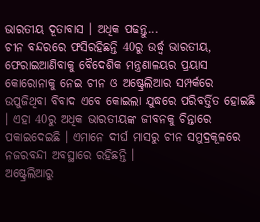ଭାରତୀୟ ଦୂତାବାସ । ଅଧିକ ପଢନ୍ତୁ...
ଚୀନ ବନ୍ଦରରେ ଫସିରହିଛନ୍ତି 40ରୁ ଉର୍ଦ୍ଧ୍ବ ଭାରତୀୟ, ଫେରାଇଆଣିବାକୁ ବୈଦେଶିକ ମନ୍ତ୍ରଣାଳୟର ପ୍ରୟାସ
କୋରୋନାକୁ ନେଇ ଚୀନ ଓ ଅଷ୍ଟ୍ରେଲିଆର ସମ୍ପର୍କରେ ଉପୁଜିଥିବା ବିବାଦ ଏବେ କୋଇଲା ଯୁଦ୍ଧରେ ପରିବର୍ତ୍ତିତ ହୋଇଛି । ଏହା 40ରୁ ଅଧିକ ଭାରତୀୟଙ୍କ ଜୀବନକୁ ଚିନ୍ତାରେ ପକାଇଦେଇଛି । ଏମାନେ ଦୀର୍ଘ ମାସରୁ ଚୀନ ସମୁଦ୍ରକୂଳରେ ନଜରବନ୍ଦୀ ଅବସ୍ଥାରେ ରହିଛନ୍ତି ।
ଅଷ୍ଟ୍ରେଲିଆରୁ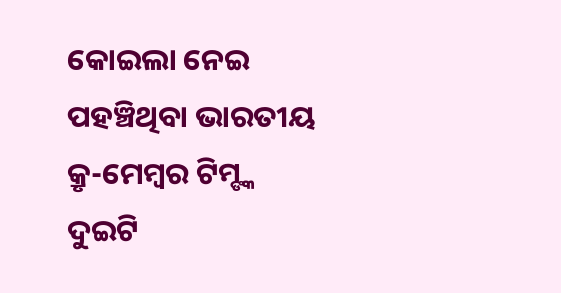କୋଇଲା ନେଇ ପହଞ୍ଚିଥିବା ଭାରତୀୟ କ୍ରୃ-ମେମ୍ବର ଟିମ୍ଙ୍କ ଦୁଇଟି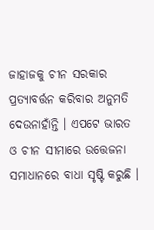ଜାହାଜକୁ ଚୀନ ସରକାର ପ୍ରତ୍ୟାବର୍ତ୍ତନ କରିବାର ଅନୁମତି ଦେଉନାହାଁନ୍ତି । ଏପଟେ ଭାରତ ଓ ଚୀନ ସୀମାରେ ଉତ୍ତେଜନା ସମାଧାନରେ ବାଧା ସୃଷ୍ଟି କରୁଛି ।